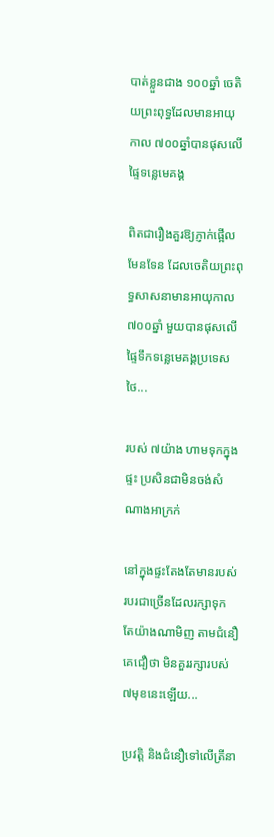បាត់ខ្លួនជាង ១០០ឆ្នាំ ចេតិយព្រះពុទ្ធដែលមានអាយុកាល ៧០០ឆ្នាំបានផុសលើផ្ទៃទន្លេមេគង្គ

ពិតជារឿងគួរឱ្យភ្ញាក់ផ្អើលមែនទែន ដែលចេតិយព្រះពុទ្ធសាសនាមានអាយុកាល ៧០០ឆ្នាំ មួយបានផុសលើផ្ទៃទឹកទន្លេមេគង្គប្រទេសថៃ...

របស់ ៧យ៉ាង ហាមទុកក្នុងផ្ទះ ប្រសិនជាមិនចង់សំណាងអាក្រក់

នៅក្នុងផ្ទះតែងតែមានរបស់របរជាច្រើនដែលរក្សាទុក តែយ៉ាងណាមិញ តាមជំនឿគេជឿថា មិនគួររក្សារបស់ ៧មុខនេះឡើយ...

ប្រវត្តិ និងជំនឿទៅលើត្រីនា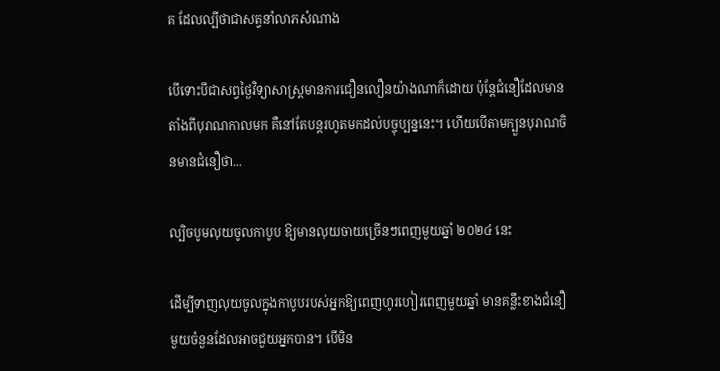គ ដែលល្បីថាជាសត្វនាំលាភសំណាង

បើទោះបីជាសព្វថ្ងៃវិទ្យាសាស្ត្រមានការជឿនលឿនយ៉ាងណាក៏ដោយ ប៉ុន្តែជំនឿដែលមានតាំងពីបុរាណកាលមក គឺនៅតែបន្តរហូតមកដល់បច្ចុប្បន្ននេះ។ ហើយបើតាមក្បួនបុរាណចិនមានជំនឿថា...

ល្បិចបូមលុយចូលកាបូប ឱ្យមានលុយចាយច្រើនៗពេញមួយឆ្នាំ ២០២៤ នេះ

ដើម្បីទាញលុយចូលក្នុងកាបូបរបស់អ្នកឱ្យពេញហូរហៀរពេញមួយឆ្នាំ មានគន្លឹះខាងជំនឿមួយចំនួនដែលអាចជួយអ្នកបាន។ បើមិន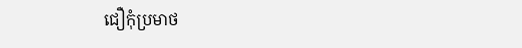ជឿកុំប្រមាថ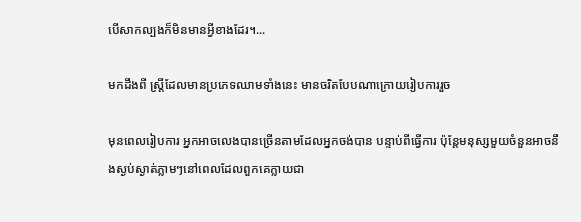បើសាកល្បងក៏មិនមានអ្វីខាងដែរ។...

មកដឹងពី ស្ត្រីដែលមានប្រភេទឈាមទាំងនេះ មានចរិតបែបណាក្រោយរៀបការរួច

មុនពេលរៀបការ អ្នកអាចលេងបានច្រើនតាមដែលអ្នកចង់បាន បន្ទាប់ពីធ្វើការ ប៉ុន្តែមនុស្សមួយចំនួនអាចនឹងស្ងប់ស្ងាត់ភ្លាមៗនៅពេលដែលពួកគេក្លាយជា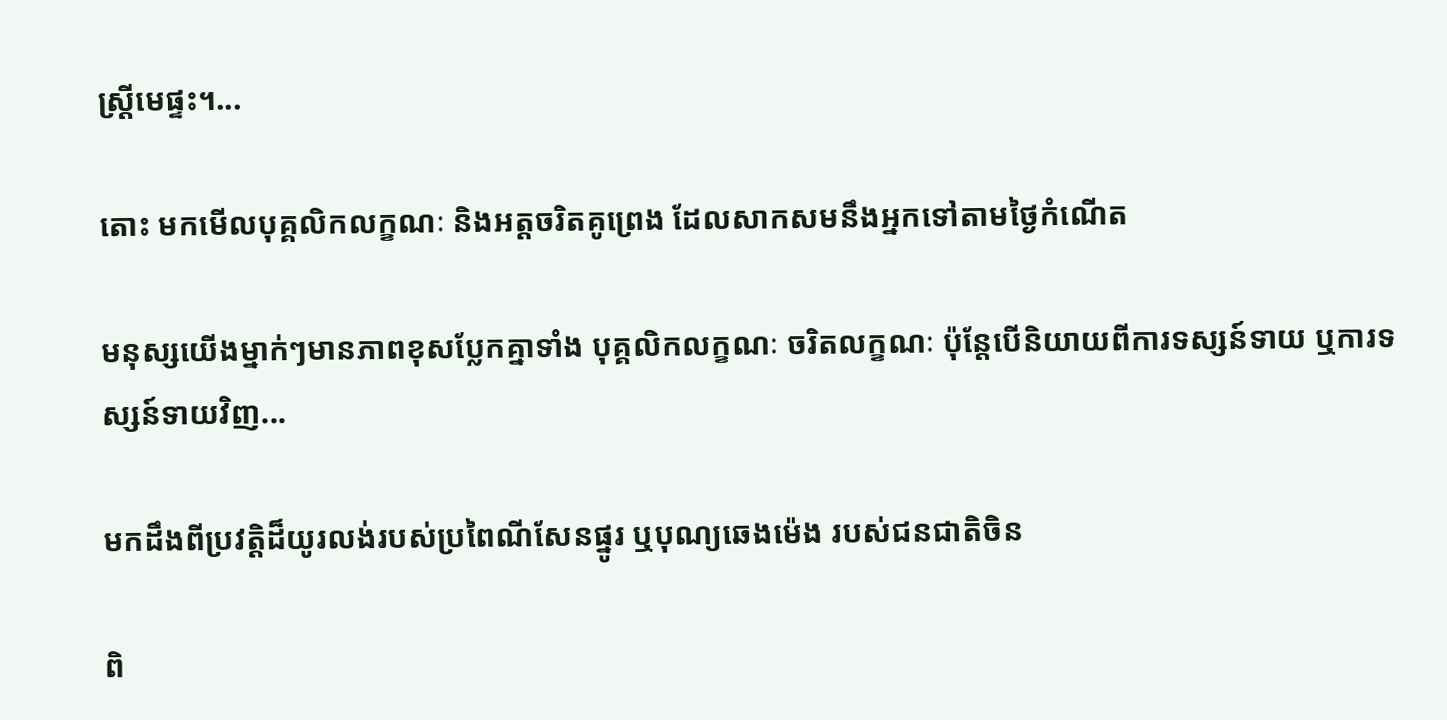ស្ត្រីមេផ្ទះ។...

តោះ មកមើលបុគ្គលិកលក្ខណៈ និងអត្តចរិតគូព្រេង ដែលសាកសមនឹងអ្នកទៅតាមថ្ងៃកំណើត

មនុស្សយើងម្នាក់ៗមានភាពខុសប្លែកគ្នាទាំង បុគ្គលិកលក្ខណៈ ចរិតលក្ខណៈ ប៉ុន្តែបើនិយាយពីការទស្សន៍ទាយ ឬការទស្សន៍ទាយវិញ...

មកដឹងពីប្រវត្តិដ៏យូរលង់របស់ប្រពៃណីសែនផ្នូរ ឬបុណ្យឆេងម៉េង របស់ជនជាតិចិន

ពិ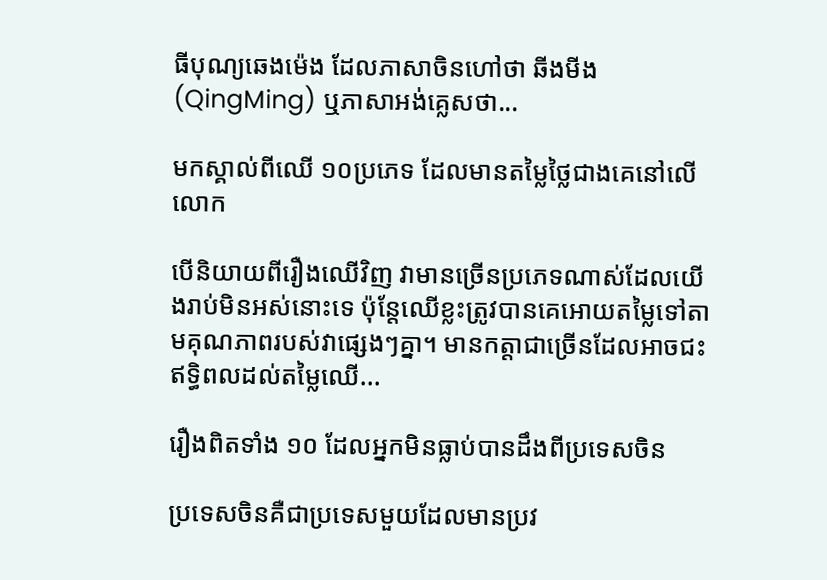ធីបុណ្យឆេងម៉េង ដែលភាសាចិនហៅថា ឆីងមីង (QingMing) ឬភាសាអង់គ្លេសថា...

មកស្គាល់ពីឈើ ១០ប្រភេទ ដែលមានតម្លៃថ្លៃជាងគេនៅលើលោក

បើនិយាយពីរឿងឈើវិញ វាមានច្រើនប្រភេទណាស់ដែលយើងរាប់មិនអស់នោះទេ ប៉ុន្តែឈើខ្លះត្រូវបានគេអោយតម្លៃទៅតាមគុណភាពរបស់វាផ្សេងៗគ្នា។ មានកត្តាជាច្រើនដែលអាចជះឥទ្ធិពលដល់តម្លៃឈើ...

រឿងពិតទាំង ១០ ដែលអ្នកមិនធ្លាប់បានដឹងពីប្រទេសចិន

ប្រទេសចិនគឺជាប្រទេសមួយដែលមានប្រវ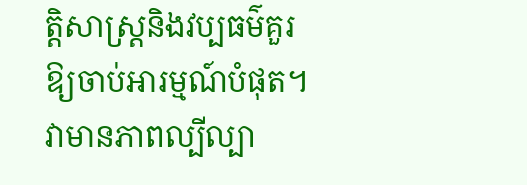ត្តិសាស្រ្តនិងវប្បធម៌គួរឱ្យចាប់អារម្មណ៍បំផុត។ វាមានភាពល្បីល្បា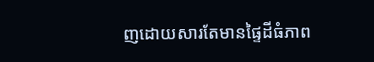ញដោយសារតែមានផ្ទៃដីធំភាព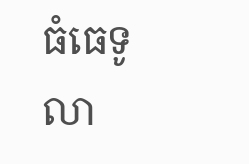ធំធេទូលា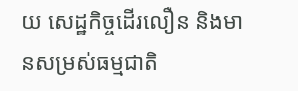យ សេដ្ឋកិច្ចដើរលឿន និងមានសម្រស់ធម្មជាតិ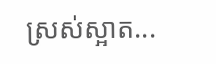ស្រស់ស្អាត...